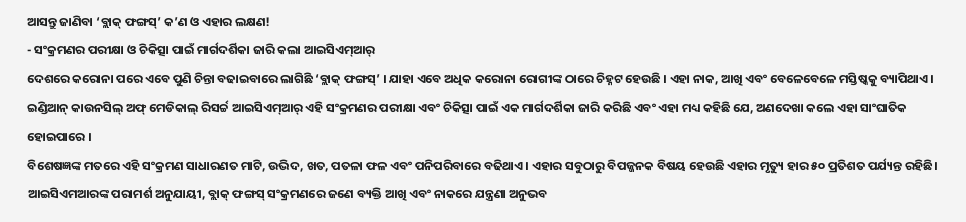ଆସନ୍ତୁ ଜାଣିବା ‘ବ୍ଲାକ୍ ଫଙ୍ଗସ୍’ କ’ଣ ଓ ଏହାର ଲକ୍ଷଣ!
- ସଂକ୍ରମଣର ପରୀକ୍ଷା ଓ ଚିକିତ୍ସା ପାଇଁ ମାର୍ଗଦର୍ଶିକା ଜାରି କଲା ଆଇସିଏମ୍ଆର୍
ଦେଶରେ କରୋନା ପରେ ଏବେ ପୁଣି ଚିନ୍ତା ବଢାଇବାରେ ଲାଗିଛି ‘ବ୍ଲାକ୍ ଫଙ୍ଗସ୍’ । ଯାହା ଏବେ ଅଧିକ କରୋନା ରୋଗୀଙ୍କ ଠାରେ ଚିହ୍ନଟ ହେଉଛି । ଏହା ନାକ, ଆଖି ଏବଂ ବେଳେବେଳେ ମସ୍ତିଷ୍କକୁ ବ୍ୟାପିଥାଏ । ଇଣ୍ଡିଆନ୍ କାଉନସିଲ୍ ଅଫ୍ ମେଡିକାଲ୍ ରିସର୍ଚ୍ଚ ଆଇସିଏମ୍ଆର୍ ଏହି ସଂକ୍ରମଣର ପରୀକ୍ଷା ଏବଂ ଚିକିତ୍ସା ପାଇଁ ଏକ ମାର୍ଗଦର୍ଶିକା ଜାରି କରିଛି ଏବଂ ଏହା ମଧ୍ୟ କହିଛି ଯେ, ଅଣଦେଖା କଲେ ଏହା ସାଂଘାତିକ ହୋଇପାରେ ।
ବିଶେଷଜ୍ଞଙ୍କ ମତରେ ଏହି ସଂକ୍ରମଣ ସାଧାରଣତ ମାଟି, ଉଦ୍ଭିଦ, ଖତ, ପତଳା ଫଳ ଏବଂ ପନିପରିବାରେ ବଢିଥାଏ । ଏହାର ସବୁଠାରୁ ବିପଜ୍ଜନକ ବିଷୟ ହେଉଛି ଏହାର ମୃତ୍ୟୁ ହାର ୫୦ ପ୍ରତିଶତ ପର୍ଯ୍ୟନ୍ତ ରହିଛି। ଆଇସିଏମଆରଙ୍କ ପରାମର୍ଶ ଅନୁଯାୟୀ, ବ୍ଲାକ୍ ଫଙ୍ଗସ୍ ସଂକ୍ରମଣରେ ଜଣେ ବ୍ୟକ୍ତି ଆଖି ଏବଂ ନାକରେ ଯନ୍ତ୍ରଣା ଅନୁଭବ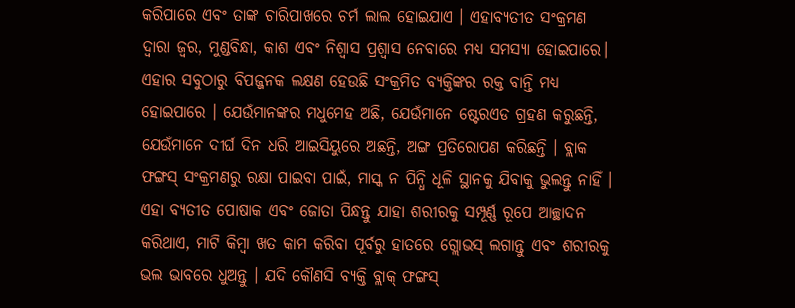କରିପାରେ ଏବଂ ତାଙ୍କ ଚାରିପାଖରେ ଚର୍ମ ଲାଲ ହୋଇଯାଏ । ଏହାବ୍ୟତୀତ ସଂକ୍ରମଣ ଦ୍ୱାରା ଜ୍ୱର, ମୁଣ୍ଡବିନ୍ଧା, କାଶ ଏବଂ ନିଶ୍ୱାସ ପ୍ରଶ୍ୱାସ ନେବାରେ ମଧ୍ୟ ସମସ୍ୟା ହୋଇପାରେ। ଏହାର ସବୁଠାରୁ ବିପଜ୍ଜନକ ଲକ୍ଷଣ ହେଉଛି ସଂକ୍ରମିତ ବ୍ୟକ୍ତିଙ୍କର ରକ୍ତ ବାନ୍ତି ମଧ୍ୟ ହୋଇପାରେ । ଯେଉଁମାନଙ୍କର ମଧୁମେହ ଅଛି, ଯେଉଁମାନେ ଷ୍ଟେରଏଡ ଗ୍ରହଣ କରୁଛନ୍ତି, ଯେଉଁମାନେ ଦୀର୍ଘ ଦିନ ଧରି ଆଇସିୟୁରେ ଅଛନ୍ତି, ଅଙ୍ଗ ପ୍ରତିରୋପଣ କରିଛନ୍ତି । ବ୍ଲାକ ଫଙ୍ଗସ୍ ସଂକ୍ରମଣରୁ ରକ୍ଷା ପାଇବା ପାଇଁ, ମାସ୍କ ନ ପିନ୍ଧି ଧୂଳି ସ୍ଥାନକୁ ଯିବାକୁ ଭୁଲନ୍ତୁ ନାହିଁ । ଏହା ବ୍ୟତୀତ ପୋଷାକ ଏବଂ ଜୋତା ପିନ୍ଧନ୍ତୁ ଯାହା ଶରୀରକୁ ସମ୍ପୂର୍ଣ୍ଣ ରୂପେ ଆଚ୍ଛାଦନ କରିଥାଏ, ମାଟି କିମ୍ବା ଖତ କାମ କରିବା ପୂର୍ବରୁ ହାତରେ ଗ୍ଲୋଭସ୍ ଲଗାନ୍ତୁ ଏବଂ ଶରୀରକୁ ଭଲ ଭାବରେ ଧୁଅନ୍ତୁ । ଯଦି କୌଣସି ବ୍ୟକ୍ତି ବ୍ଲାକ୍ ଫଙ୍ଗସ୍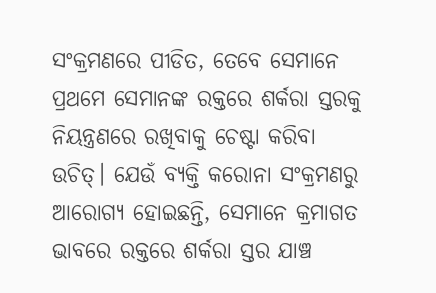ସଂକ୍ରମଣରେ ପୀଡିତ, ତେବେ ସେମାନେ ପ୍ରଥମେ ସେମାନଙ୍କ ରକ୍ତରେ ଶର୍କରା ସ୍ତରକୁ ନିୟନ୍ତ୍ରଣରେ ରଖିବାକୁ ଚେଷ୍ଟା କରିବା ଉଚିତ୍। ଯେଉଁ ବ୍ୟକ୍ତି କରୋନା ସଂକ୍ରମଣରୁ ଆରୋଗ୍ୟ ହୋଇଛନ୍ତି, ସେମାନେ କ୍ରମାଗତ ଭାବରେ ରକ୍ତରେ ଶର୍କରା ସ୍ତର ଯାଞ୍ଚ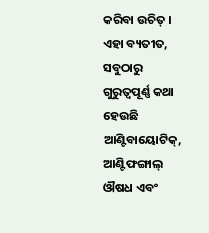କରିବା ଉଚିତ୍ । ଏହା ବ୍ୟତୀତ, ସବୁଠାରୁ ଗୁରୁତ୍ୱପୂର୍ଣ୍ଣ କଥା ହେଉଛି ଆଣ୍ଟିବାୟୋଟିକ୍, ଆଣ୍ଟିଫଙ୍ଗାଲ୍ ଔଷଧ ଏବଂ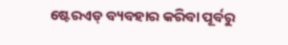ଷ୍ଟେରଏଡ୍ ବ୍ୟବହାର କରିବା ପୂର୍ବରୁ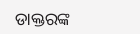ଡାକ୍ତରଙ୍କ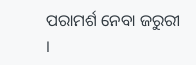ପରାମର୍ଶ ନେବା ଜରୁରୀ ।